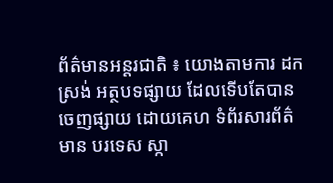ព័ត៌មានអន្តរជាតិ ៖ យោងតាមការ ដកស្រង់ អត្ថបទផ្សាយ ដែលទើបតែបានចេញផ្សាយ ដោយគេហ ទំព័រសារព័ត៌មាន បរទេស ស្កា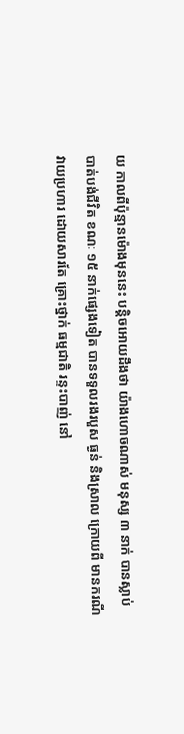យ កាលពីប៉ុន្មានម៉ោងមុននេះ បន្តិចអោយដឹងថា យ៉ាងហោចណាស់ មនុស្ស ៣ នាក់ បានស្លាប់បាត់បង់ជីវិត ខណៈ ១៥ នាក់ផ្សេងទៀត បានទទួលរងរបួស ធ្ងន់ និងស្រាល ក្រោយពី មានករណី វាយប្រហារ ដោយសារតែ គ្រោះថ្នាក់ ធម្មជាតិ រន្ទះបាញ់ នៅ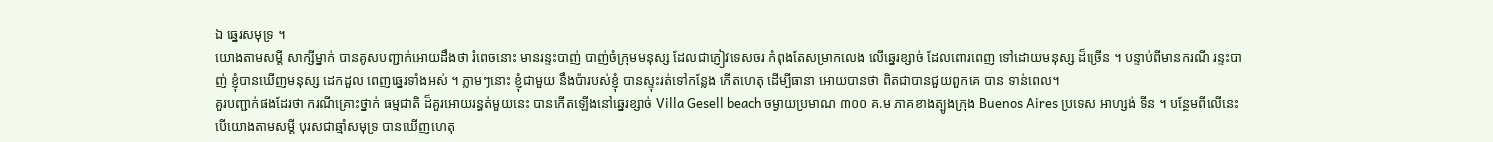ឯ ឆ្នេរសមុទ្រ ។
យោងតាមសម្តី សាក្សីម្នាក់ បានគូសបញ្ជាក់អោយដឹងថា រំពេចនោះ មានរន្ទះបាញ់ បាញ់ចំក្រុមមនុស្ស ដែលជាភ្ញៀវទេសចរ កំពុងតែសម្រាកលេង លើឆ្នេរខ្សាច់ ដែលពោរពេញ ទៅដោយមនុស្ស ដ៏ច្រើន ។ បន្ទាប់ពីមានករណី រន្ទះបាញ់ ខ្ញុំបានឃើញមនុស្ស ដេកដួល ពេញឆ្នេរទាំងអស់ ។ ភ្លាមៗនោះ ខ្ញុំជាមួយ នឹងប៉ារបស់ខ្ញុំ បានស្ទុះរត់ទៅកន្លែង កើតហេតុ ដើម្បីធានា អោយបានថា ពិតជាបានជួយពួកគេ បាន ទាន់ពេល។
គួរបញ្ជាក់ផងដែរថា ករណីគ្រោះថ្នាក់ ធម្មជាតិ ដ៏គួរអោយរន្ធត់មួយនេះ បានកើតឡើងនៅឆ្នេរខ្សាច់ Villa Gesell beach ចម្ងាយប្រមាណ ៣០០ គ.ម ភាគខាងត្បូងក្រុង Buenos Aires ប្រទេស អាហ្សង់ ទីន ។ បន្ថែមពីលើនេះ បើយោងតាមសម្តី បុរសជាឆ្មាំសមុទ្រ បានឃើញហេតុ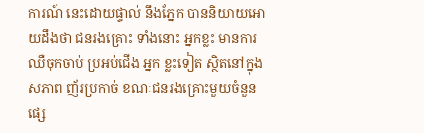ការណ៍ នេះដោយផ្ទាល់ នឹងភ្នែក បាននិយាយអោយដឹងថា ជនរងគ្រោះ ទាំងនោះ អ្នកខ្លះ មានការឈឺចុកចាប់ ប្រអប់ជើង អ្នក ខ្លះទៀត ស្ថិតនៅក្នុង សភាព ញ័រប្រកាច់ ខណៈជនរងគ្រោះមួយចំនួន ផ្សេ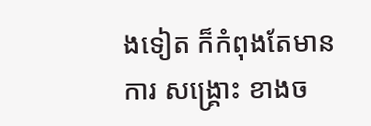ងទៀត ក៏កំពុងតែមានការ សង្គ្រោះ ខាងច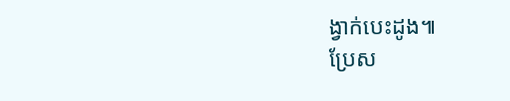ង្វាក់បេះដូង៕
ប្រែស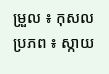ម្រួល ៖ កុសល
ប្រភព ៖ ស្កាយ